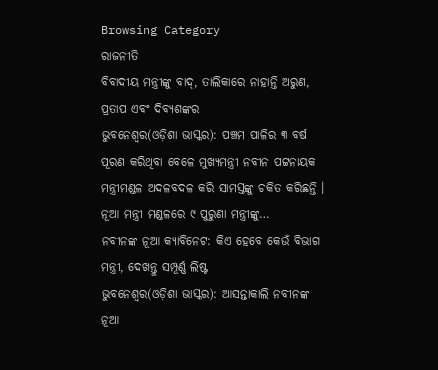Browsing Category
ରାଜନୀତି
ବିବାଦୀୟ ମନ୍ତ୍ରୀଙ୍କୁ ବାଦ୍, ତାଲିକାରେ ନାହାନ୍ତି ଅରୁଣ, ପ୍ରତାପ ଏବଂ ଦିବ୍ୟଶଙ୍କର
ଭୁବନେଶ୍ୱର(ଓଡ଼ିଶା ଭାସ୍କର): ପଞ୍ଚମ ପାଳିର ୩ ବର୍ଷ ପୂରଣ କରିଥିବା ବେଳେ ମୁଖ୍ୟମନ୍ତ୍ରୀ ନବୀନ ପଟ୍ଟନାୟକ ମନ୍ତ୍ରୀମଣ୍ଡଳ ଅଦଳବଦଳ କରି ସାମସ୍ତଙ୍କୁ ଚକିତ କରିଛନ୍ତି । ନୂଆ ମନ୍ତ୍ରୀ ମଣ୍ଡଳରେ ୯ ପୁରୁଣା ମନ୍ତ୍ରୀଙ୍କୁ…
ନବୀନଙ୍କ ନୂଆ କ୍ୟାବିନେଟ: କିଏ ହେବେ କେଉଁ ବିଭାଗ ମନ୍ତ୍ରୀ, ଦେଖନ୍ତୁ ସମ୍ପୂର୍ଣ୍ଣ ଲିଷ୍ଟ
ଭୁବନେଶ୍ୱର(ଓଡ଼ିଶା ଭାସ୍କର): ଆସନ୍ତାକାଲି ନବୀନଙ୍କ ନୂଆ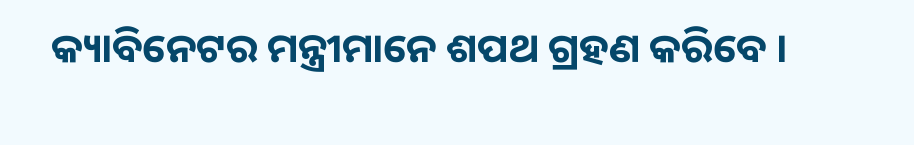କ୍ୟାବିନେଟର ମନ୍ତ୍ରୀମାନେ ଶପଥ ଗ୍ରହଣ କରିବେ ।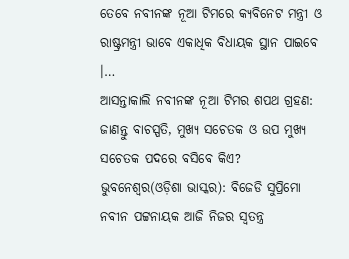ତେବେ ନବୀନଙ୍କ ନୂଆ ଟିମରେ କ୍ୟବିନେଟ ମନ୍ତ୍ରୀ ଓ ରାଷ୍ଟ୍ରମନ୍ତ୍ରୀ ଭାବେ ଏକାଧିକ ବିଧାୟକ ସ୍ଥାନ ପାଇବେ ।…
ଆସନ୍ତାକାଲି ନବୀନଙ୍କ ନୂଆ ଟିମର ଶପଥ ଗ୍ରହଣ: ଜାଣନ୍ତୁ ବାଚସ୍ପତି, ମୁଖ୍ୟ ସଚେତକ ଓ ଉପ ମୁଖ୍ୟ ସଚେତକ ପଦରେ ବସିବେ କିଏ?
ଭୁବନେଶ୍ୱର(ଓଡ଼ିଶା ଭାସ୍କର): ବିଜେଡି ସୁପ୍ରିମୋ ନବୀନ ପଟ୍ଟନାୟକ ଆଜି ନିଜର ସ୍ୱତନ୍ତ୍ର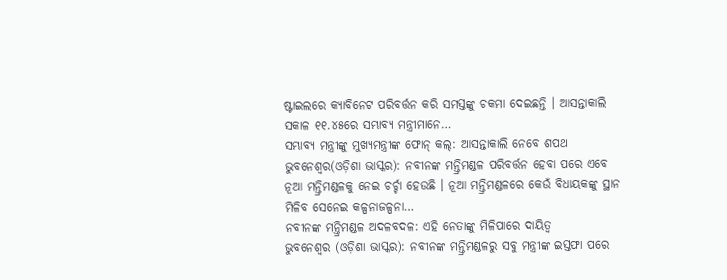ଷ୍ଟାଇଲରେ କ୍ୟାବିନେଟ ପରିବର୍ତ୍ତନ କରି ସମସ୍ତଙ୍କୁ ଚକମା ଦେଇଛନ୍ତି । ଆସନ୍ତାକାଲି ସକାଳ ୧୧.୪୫ରେ ସମ୍ଭାବ୍ୟ ମନ୍ତ୍ରୀମାନେ…
ସମ୍ଭାବ୍ୟ ମନ୍ତ୍ରୀଙ୍କୁ ମୁଖ୍ୟମନ୍ତ୍ରୀଙ୍କ ଫୋନ୍ କଲ୍: ଆସନ୍ତାକାଲି ନେବେ ଶପଥ
ଭୁବନେଶ୍ୱର(ଓଡ଼ିଶା ଭାସ୍କର): ନବୀନଙ୍କ ମନ୍ତ୍ରିମଣ୍ଡଳ ପରିବର୍ତ୍ତନ ହେବା ପରେ ଏବେ ନୂଆ ମନ୍ତ୍ରିମଣ୍ଡଳକୁ ନେଇ ଚର୍ଚ୍ଚା ହେଉଛି । ନୂଆ ମନ୍ତ୍ରିମଣ୍ଡଳରେ କେଉଁ ବିଧାୟକଙ୍କୁ ସ୍ଥାନ ମିଳିବ ସେନେଇ କଳ୍ପନାଜଳ୍ପନା…
ନବୀନଙ୍କ ମନ୍ତ୍ରିମଣ୍ଡଳ ଅଦଳବଦଳ: ଏହି ନେତାଙ୍କୁ ମିଳିପାରେ ଦାୟିତ୍ୱ
ଭୁବନେଶ୍ୱର (ଓଡ଼ିଶା ଭାସ୍କର): ନବୀନଙ୍କ ମନ୍ତ୍ରିମଣ୍ଡଳରୁ ସବୁ ମନ୍ତ୍ରୀଙ୍କ ଇସ୍ତଫା ପରେ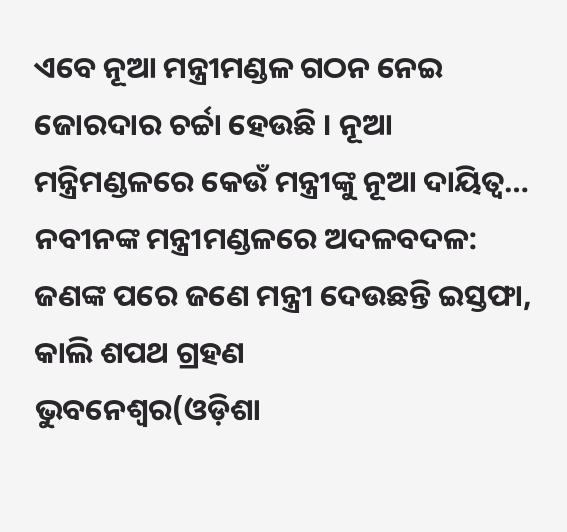ଏବେ ନୂଆ ମନ୍ତ୍ରୀମଣ୍ଡଳ ଗଠନ ନେଇ ଜୋରଦାର ଚର୍ଚ୍ଚା ହେଉଛି । ନୂଆ ମନ୍ତ୍ରିମଣ୍ଡଳରେ କେଉଁ ମନ୍ତ୍ରୀଙ୍କୁ ନୂଆ ଦାୟିତ୍ୱ…
ନବୀନଙ୍କ ମନ୍ତ୍ରୀମଣ୍ଡଳରେ ଅଦଳବଦଳ: ଜଣଙ୍କ ପରେ ଜଣେ ମନ୍ତ୍ରୀ ଦେଉଛନ୍ତି ଇସ୍ତଫା, କାଲି ଶପଥ ଗ୍ରହଣ
ଭୁବନେଶ୍ୱର(ଓଡ଼ିଶା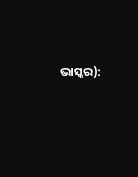ଭାସ୍କର):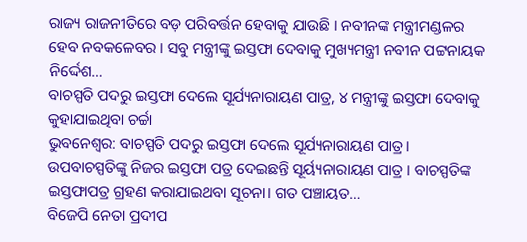ରାଜ୍ୟ ରାଜନୀତିରେ ବଡ଼ ପରିବର୍ତ୍ତନ ହେବାକୁ ଯାଉଛି । ନବୀନଙ୍କ ମନ୍ତ୍ରୀମଣ୍ଡଳର ହେବ ନବକଳେବର । ସବୁ ମନ୍ତ୍ରୀଙ୍କୁ ଇସ୍ତଫା ଦେବାକୁ ମୁଖ୍ୟମନ୍ତ୍ରୀ ନବୀନ ପଟ୍ଟନାୟକ ନିର୍ଦ୍ଦେଶ…
ବାଚସ୍ପତି ପଦରୁ ଇସ୍ତଫା ଦେଲେ ସୂର୍ଯ୍ୟନାରାୟଣ ପାତ୍ର, ୪ ମନ୍ତ୍ରୀଙ୍କୁ ଇସ୍ତଫା ଦେବାକୁ କୁହାଯାଇଥିବା ଚର୍ଚ୍ଚା
ଭୁବନେଶ୍ୱର: ବାଚସ୍ପତି ପଦରୁ ଇସ୍ତଫା ଦେଲେ ସୂର୍ଯ୍ୟନାରାୟଣ ପାତ୍ର। ଉପବାଚସ୍ପତିଙ୍କୁ ନିଜର ଇସ୍ତଫା ପତ୍ର ଦେଇଛନ୍ତି ସୂର୍ୟ୍ୟନାରାୟଣ ପାତ୍ର । ବାଚସ୍ପତିଙ୍କ ଇସ୍ତଫାପତ୍ର ଗ୍ରହଣ କରାଯାଇଥବା ସୂଚନା। ଗତ ପଞ୍ଚାୟତ…
ବିଜେପି ନେତା ପ୍ରଦୀପ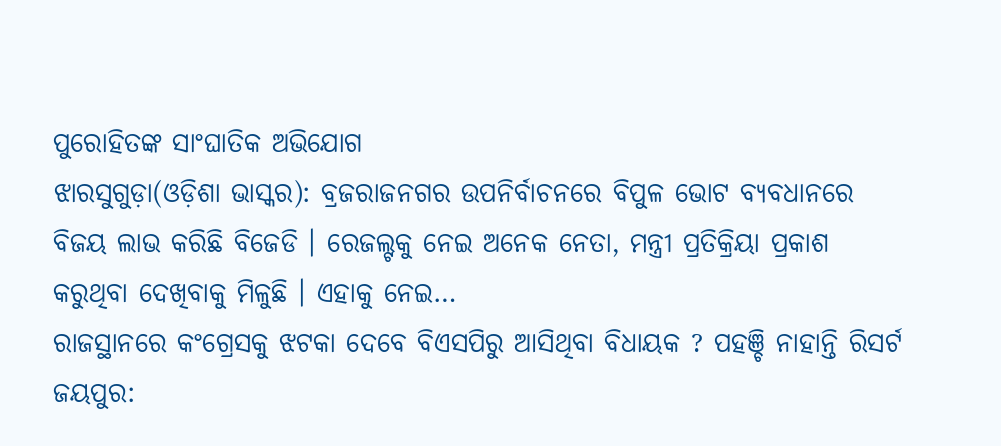ପୁରୋହିତଙ୍କ ସାଂଘାତିକ ଅଭିଯୋଗ
ଝାରସୁଗୁଡ଼ା(ଓଡ଼ିଶା ଭାସ୍କର): ବ୍ରଜରାଜନଗର ଉପନିର୍ବାଚନରେ ବିପୁଳ ଭୋଟ ବ୍ୟବଧାନରେ ବିଜୟ ଲାଭ କରିଛି ବିଜେଡି । ରେଜଲ୍ଟକୁ ନେଇ ଅନେକ ନେତା, ମନ୍ତ୍ରୀ ପ୍ରତିକ୍ରିୟା ପ୍ରକାଶ କରୁଥିବା ଦେଖିବାକୁ ମିଳୁଛି । ଏହାକୁ ନେଇ…
ରାଜସ୍ଥାନରେ କଂଗ୍ରେସକୁ ଝଟକା ଦେବେ ବିଏସପିରୁ ଆସିଥିବା ବିଧାୟକ ? ପହଞ୍ଚି ନାହାନ୍ତି ରିସର୍ଟ
ଜୟପୁର: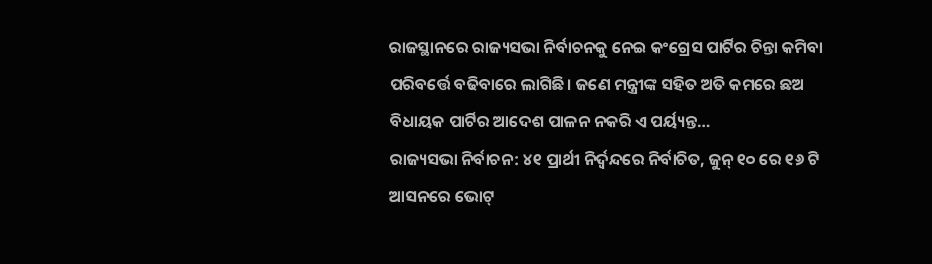ରାଜସ୍ଥାନରେ ରାଜ୍ୟସଭା ନିର୍ବାଚନକୁ ନେଇ କଂଗ୍ରେସ ପାର୍ଟିର ଚିନ୍ତା କମିବା ପରିବର୍ତ୍ତେ ବଢିବାରେ ଲାଗିଛି। ଜଣେ ମନ୍ତ୍ରୀଙ୍କ ସହିତ ଅତି କମରେ ଛଅ ବିଧାୟକ ପାର୍ଟିର ଆଦେଶ ପାଳନ ନକରି ଏ ପର୍ୟ୍ୟନ୍ତ…
ରାଜ୍ୟସଭା ନିର୍ବାଚନ: ୪୧ ପ୍ରାର୍ଥୀ ନିର୍ଦ୍ବନ୍ଦରେ ନିର୍ବାଚିତ, ଜୁନ୍ ୧୦ ରେ ୧୬ ଟି ଆସନରେ ଭୋଟ୍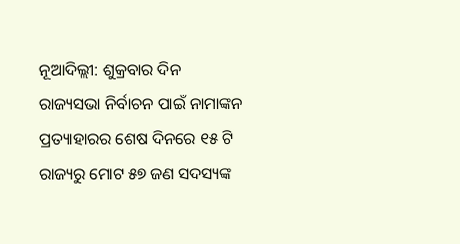ନୂଆଦିଲ୍ଲୀ: ଶୁକ୍ରବାର ଦିନ ରାଜ୍ୟସଭା ନିର୍ବାଚନ ପାଇଁ ନାମାଙ୍କନ ପ୍ରତ୍ୟାହାରର ଶେଷ ଦିନରେ ୧୫ ଟି ରାଜ୍ୟରୁ ମୋଟ ୫୭ ଜଣ ସଦସ୍ୟଙ୍କ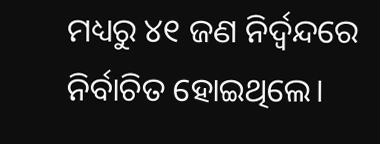ମଧ୍ୟରୁ ୪୧ ଜଣ ନିର୍ଦ୍ବନ୍ଦରେ ନିର୍ବାଚିତ ହୋଇଥିଲେ।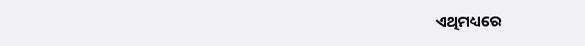ଏଥିମଧ୍ୟରେ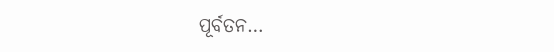ପୂର୍ବତନ…